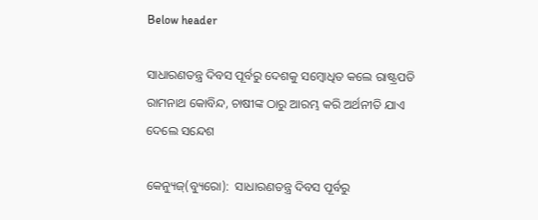Below header

ସାଧାରଣତନ୍ତ୍ର ଦିବସ ପୂର୍ବରୁ ଦେଶକୁ ସମ୍ବୋଧିତ କଲେ ରାଷ୍ଟ୍ରପତି ରାମନାଥ କୋବିନ୍ଦ, ଚାଷୀଙ୍କ ଠାରୁ ଆରମ୍ଭ କରି ଅର୍ଥନୀତି ଯାଏ ଦେଲେ ସନ୍ଦେଶ

କେନ୍ୟୁଜ୍(ବ୍ୟୁରୋ):  ସାଧାରଣତନ୍ତ୍ର ଦିବସ ପୂର୍ବରୁ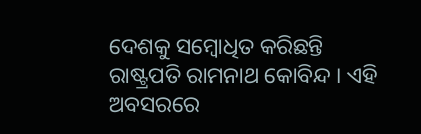ଦେଶକୁ ସମ୍ବୋଧିତ କରିଛନ୍ତି ରାଷ୍ଟ୍ରପତି ରାମନାଥ କୋବିନ୍ଦ । ଏହି ଅବସରରେ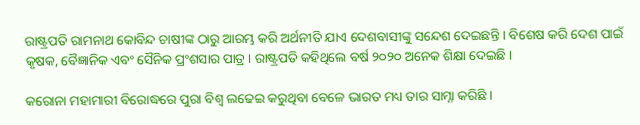ରାଷ୍ଟ୍ରପତି ରାମନାଥ କୋବିନ୍ଦ ଚାଷୀଙ୍କ ଠାରୁ ଆରମ୍ଭ କରି ଅର୍ଥନୀତି ଯାଏ ଦେଶବାସୀଙ୍କୁ ସନ୍ଦେଶ ଦେଇଛନ୍ତି । ବିଶେଷ କରି ଦେଶ ପାଇଁ କୃଷକ, ବୈଜ୍ଞାନିକ ଏବଂ ସୈନିକ ପ୍ରଂଶସାର ପାତ୍ର । ରାଷ୍ଟ୍ରପତି କହିଥିଲେ ବର୍ଷ ୨୦୨୦ ଅନେକ ଶିକ୍ଷା ଦେଇଛି ।

କରୋନା ମହାମାରୀ ବିରୋଦ୍ଧରେ ପୁରା ବିଶ୍ୱ ଲଢେଇ କରୁଥିବା ବେଳେ ଭାରତ ମଧ୍ୟ ତାର ସାମ୍ନା କରିଛି ।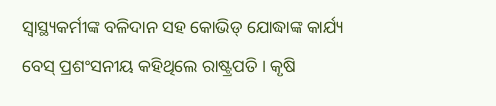ସ୍ୱାସ୍ଥ୍ୟକର୍ମୀଙ୍କ ବଳିଦାନ ସହ କୋଭିଡ୍‌ ଯୋଦ୍ଧାଙ୍କ କାର୍ଯ୍ୟ ବେସ୍‌ ପ୍ରଶଂସନୀୟ କହିଥିଲେ ରାଷ୍ଟ୍ରପତି । କୃଷି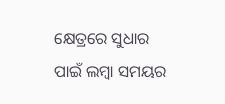କ୍ଷେତ୍ରରେ ସୁଧାର ପାଇଁ ଲମ୍ବା ସମୟର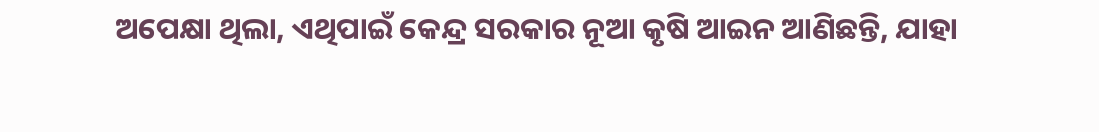ଅପେକ୍ଷା ଥିଲା, ଏଥିପାଇଁ କେନ୍ଦ୍ର ସରକାର ନୂଆ କୃଷି ଆଇନ ଆଣିଛନ୍ତି, ଯାହା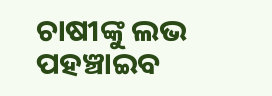ଚାଷୀଙ୍କୁ ଲଭ ପହଞ୍ଚାଇବ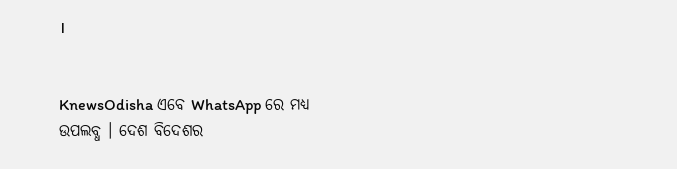।


KnewsOdisha ଏବେ WhatsApp ରେ ମଧ୍ୟ ଉପଲବ୍ଧ । ଦେଶ ବିଦେଶର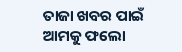ତାଜା ଖବର ପାଇଁ ଆମକୁ ଫଲୋ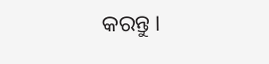କରନ୍ତୁ ।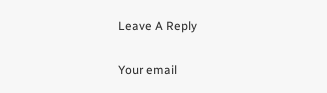Leave A Reply

Your email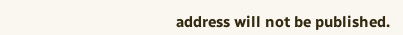address will not be published.